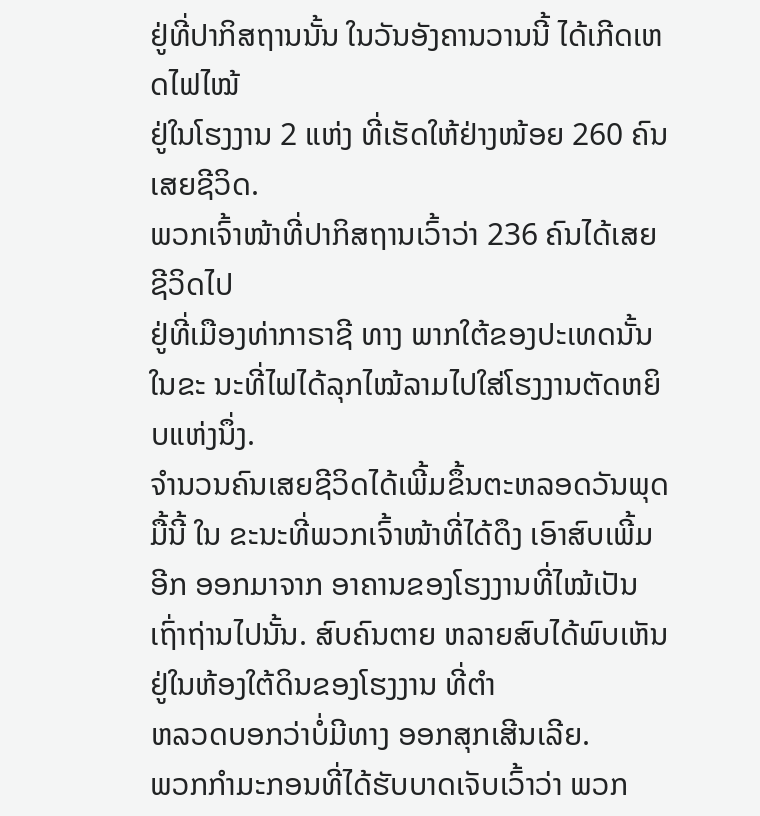ຢູ່ທີ່ປາກິສຖານນັ້ນ ໃນວັນອັງຄານວານນີ້ ໄດ້ເກີດເຫດໄຟໄໝ້
ຢູ່ໃນໂຮງງານ 2 ແຫ່ງ ທີ່ເຮັດໃຫ້ຢ່າງໜ້ອຍ 260 ຄົນເສຍຊີວິດ.
ພວກເຈົ້າໜ້າທີ່ປາກິສຖານເວົ້າວ່າ 236 ຄົນໄດ້ເສຍຊີວິດໄປ
ຢູ່ທີ່ເມືອງທ່າກາຣາຊີ ທາງ ພາກໃຕ້ຂອງປະເທດນັ້ນ ໃນຂະ ນະທີ່ໄຟໄດ້ລຸກໄໝ້ລາມໄປໃສ່ໂຮງງານຕັດຫຍິບແຫ່ງນຶ່ງ.
ຈໍານວນຄົນເສຍຊີວິດໄດ້ເພີ້ມຂຶ້ນຕະຫລອດວັນພຸດມື້ນີ້ ໃນ ຂະນະທີ່ພວກເຈົ້າໜ້າທີ່ໄດ້ດຶງ ເອົາສົບເພີ້ມອີກ ອອກມາຈາກ ອາຄານຂອງໂຮງງານທີ່ໄໝ້ເປັນເຖົ່າຖ່ານໄປນັ້ນ. ສົບຄົນຕາຍ ຫລາຍສົບໄດ້ພົບເຫັນຢູ່ໃນຫ້ອງໃຕ້ດິນຂອງໂຮງງານ ທີ່ຕໍາ
ຫລວດບອກວ່າບໍ່ມີທາງ ອອກສຸກເສີນເລີຍ.
ພວກກໍາມະກອນທີ່ໄດ້ຮັບບາດເຈັບເວົ້າວ່າ ພວກ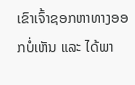ເຂົາເຈົ້າຊອກຫາທາງອອກບໍ່ເຫັນ ແລະ ໄດ້ພາ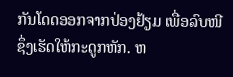ກັນໂດດອອກຈາກປ່ອງຢ້ຽມ ເພື່ອລົບໜີ ຊຶ່ງເຮັດໃຫ້ກະດູກຫັກ. ຫ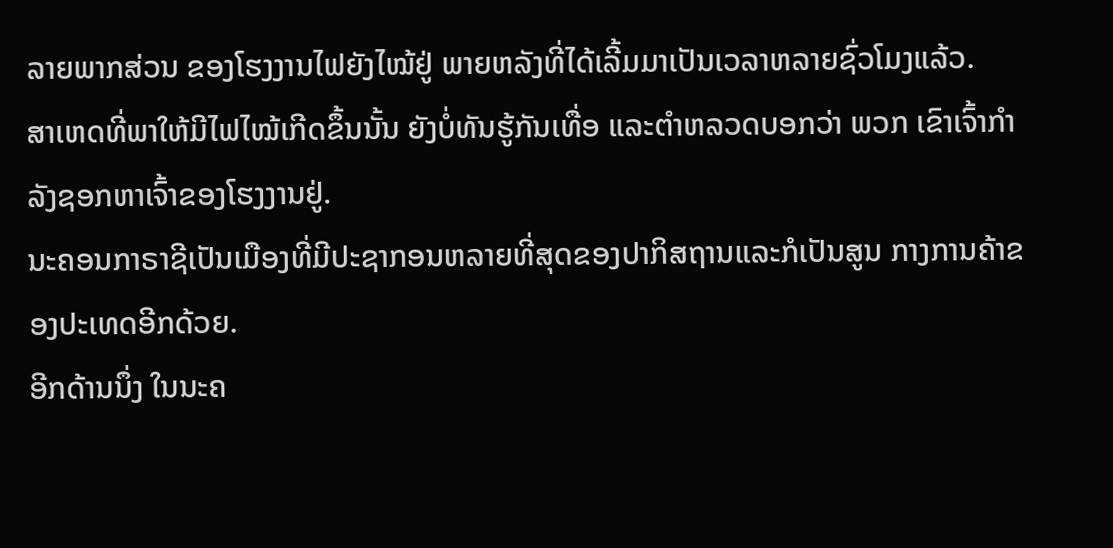ລາຍພາກສ່ວນ ຂອງໂຮງງານໄຟຍັງໄໝ້ຢູ່ ພາຍຫລັງທີ່ໄດ້ເລີ້ມມາເປັນເວລາຫລາຍຊົ່ວໂມງແລ້ວ.
ສາເຫດທີ່ພາໃຫ້ມີໄຟໄໝ້ເກີດຂຶ້ນນັ້ນ ຍັງບໍ່ທັນຮູ້ກັນເທື່ອ ແລະຕໍາຫລວດບອກວ່າ ພວກ ເຂົາເຈົ້າກໍາລັງຊອກຫາເຈົ້າຂອງໂຮງງານຢູ່.
ນະຄອນກາຣາຊີເປັນເມືອງທີ່ມີປະຊາກອນຫລາຍທີ່ສຸດຂອງປາກິສຖານແລະກໍເປັນສູນ ກາງການຄ້າຂອງປະເທດອີກດ້ວຍ.
ອີກດ້ານນຶ່ງ ໃນນະຄ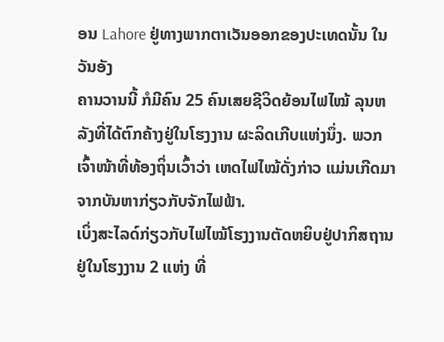ອນ Lahore ຢູ່ທາງພາກຕາເວັນອອກຂອງປະເທດນັ້ນ ໃນວັນອັງ
ຄານວານນີ້ ກໍມີຄົນ 25 ຄົນເສຍຊີວິດຍ້ອນໄຟໄໝ້ ລຸນຫລັງທີ່ໄດ້ຕົກຄ້າງຢູ່ໃນໂຮງງານ ຜະລິດເກີບແຫ່ງນຶ່ງ. ພວກເຈົ້າໜ້າທີ່ທ້ອງຖິ່ນເວົ້າວ່າ ເຫດໄຟໄໝ້ດັ່ງກ່າວ ແມ່ນເກີດມາ
ຈາກບັນຫາກ່ຽວກັບຈັກໄຟຟ້າ.
ເບິ່ງສະໄລດ໌ກ່ຽວກັບໄຟໄໝ້ໂຮງງານຕັດຫຍິບຢູ່ປາກິສຖານ
ຢູ່ໃນໂຮງງານ 2 ແຫ່ງ ທີ່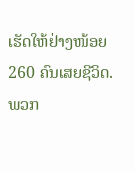ເຮັດໃຫ້ຢ່າງໜ້ອຍ 260 ຄົນເສຍຊີວິດ.
ພວກ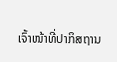ເຈົ້າໜ້າທີ່ປາກິສຖານ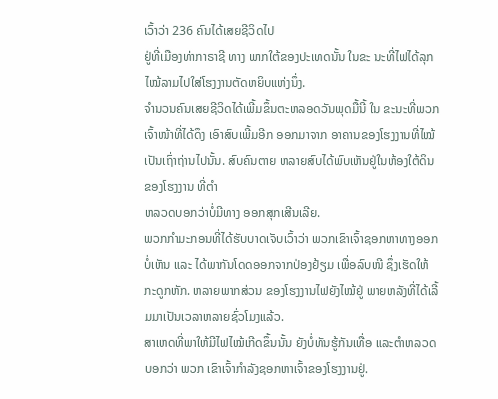ເວົ້າວ່າ 236 ຄົນໄດ້ເສຍຊີວິດໄປ
ຢູ່ທີ່ເມືອງທ່າກາຣາຊີ ທາງ ພາກໃຕ້ຂອງປະເທດນັ້ນ ໃນຂະ ນະທີ່ໄຟໄດ້ລຸກໄໝ້ລາມໄປໃສ່ໂຮງງານຕັດຫຍິບແຫ່ງນຶ່ງ.
ຈໍານວນຄົນເສຍຊີວິດໄດ້ເພີ້ມຂຶ້ນຕະຫລອດວັນພຸດມື້ນີ້ ໃນ ຂະນະທີ່ພວກເຈົ້າໜ້າທີ່ໄດ້ດຶງ ເອົາສົບເພີ້ມອີກ ອອກມາຈາກ ອາຄານຂອງໂຮງງານທີ່ໄໝ້ເປັນເຖົ່າຖ່ານໄປນັ້ນ. ສົບຄົນຕາຍ ຫລາຍສົບໄດ້ພົບເຫັນຢູ່ໃນຫ້ອງໃຕ້ດິນຂອງໂຮງງານ ທີ່ຕໍາ
ຫລວດບອກວ່າບໍ່ມີທາງ ອອກສຸກເສີນເລີຍ.
ພວກກໍາມະກອນທີ່ໄດ້ຮັບບາດເຈັບເວົ້າວ່າ ພວກເຂົາເຈົ້າຊອກຫາທາງອອກບໍ່ເຫັນ ແລະ ໄດ້ພາກັນໂດດອອກຈາກປ່ອງຢ້ຽມ ເພື່ອລົບໜີ ຊຶ່ງເຮັດໃຫ້ກະດູກຫັກ. ຫລາຍພາກສ່ວນ ຂອງໂຮງງານໄຟຍັງໄໝ້ຢູ່ ພາຍຫລັງທີ່ໄດ້ເລີ້ມມາເປັນເວລາຫລາຍຊົ່ວໂມງແລ້ວ.
ສາເຫດທີ່ພາໃຫ້ມີໄຟໄໝ້ເກີດຂຶ້ນນັ້ນ ຍັງບໍ່ທັນຮູ້ກັນເທື່ອ ແລະຕໍາຫລວດບອກວ່າ ພວກ ເຂົາເຈົ້າກໍາລັງຊອກຫາເຈົ້າຂອງໂຮງງານຢູ່.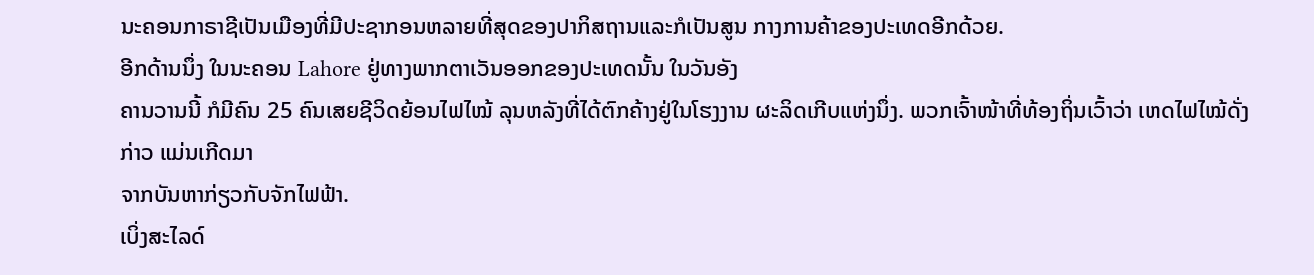ນະຄອນກາຣາຊີເປັນເມືອງທີ່ມີປະຊາກອນຫລາຍທີ່ສຸດຂອງປາກິສຖານແລະກໍເປັນສູນ ກາງການຄ້າຂອງປະເທດອີກດ້ວຍ.
ອີກດ້ານນຶ່ງ ໃນນະຄອນ Lahore ຢູ່ທາງພາກຕາເວັນອອກຂອງປະເທດນັ້ນ ໃນວັນອັງ
ຄານວານນີ້ ກໍມີຄົນ 25 ຄົນເສຍຊີວິດຍ້ອນໄຟໄໝ້ ລຸນຫລັງທີ່ໄດ້ຕົກຄ້າງຢູ່ໃນໂຮງງານ ຜະລິດເກີບແຫ່ງນຶ່ງ. ພວກເຈົ້າໜ້າທີ່ທ້ອງຖິ່ນເວົ້າວ່າ ເຫດໄຟໄໝ້ດັ່ງກ່າວ ແມ່ນເກີດມາ
ຈາກບັນຫາກ່ຽວກັບຈັກໄຟຟ້າ.
ເບິ່ງສະໄລດ໌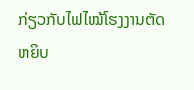ກ່ຽວກັບໄຟໄໝ້ໂຮງງານຕັດຫຍິບ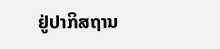ຢູ່ປາກິສຖານ